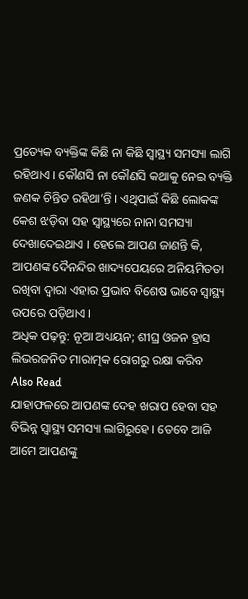ପ୍ରତ୍ୟେକ ବ୍ୟକ୍ତିଙ୍କ କିଛି ନା କିଛି ସ୍ୱାସ୍ଥ୍ୟ ସମସ୍ୟା ଲାଗି ରହିଥାଏ । କୌଣସି ନା କୌଣସି କଥାକୁ ନେଇ ବ୍ୟକ୍ତି ଜଣକ ଚିନ୍ତିତ ରହିଥା’ନ୍ତି । ଏଥିପାଇଁ କିଛି ଲୋକଙ୍କ କେଶ ଝଡ଼ିବା ସହ ସ୍ୱାସ୍ଥ୍ୟରେ ନାନା ସମସ୍ୟା ଦେଖାଦେଇଥାଏ । ହେଲେ ଆପଣ ଜାଣନ୍ତି କି, ଆପଣଙ୍କ ଦୈନନ୍ଦିର ଖାଦ୍ୟପେୟରେ ଅନିୟମିତତା ରଖିବା ଦ୍ୱାରା ଏହାର ପ୍ରଭାବ ବିଶେଷ ଭାବେ ସ୍ୱାସ୍ଥ୍ୟ ଉପରେ ପଡ଼ିଥାଏ ।
ଅଧିକ ପଢ଼ନ୍ତୁ: ନୂଆ ଅଧ୍ୟୟନ; ଶୀଘ୍ର ଓଜନ ହ୍ରାସ ଲିଭରଜନିତ ମାରାତ୍ମକ ରୋଗରୁ ରକ୍ଷା କରିବ
Also Read
ଯାହାଫଳରେ ଆପଣଙ୍କ ଦେହ ଖରାପ ହେବା ସହ ବିଭିନ୍ନ ସ୍ୱାସ୍ଥ୍ୟ ସମସ୍ୟା ଲାଗିରୁହେ । ତେବେ ଆଜି ଆମେ ଆପଣଙ୍କୁ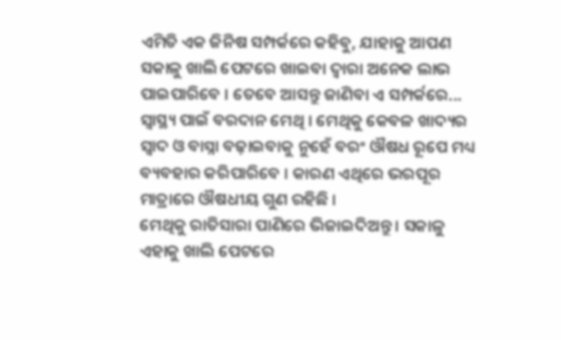ଏମିତି ଏକ ଜିନିଷ ସମ୍ପର୍କରେ କହିବୁ, ଯାହାକୁ ଆପଣ ସକାଳୁ ଖାଲି ପେଟରେ ଖାଇବା ଦ୍ୱାରା ଅନେକ ଲାଭ ପାଇପାରିବେ । ତେବେ ଆସନ୍ତୁ ଜାଣିବା ଏ ସମ୍ପର୍କରେ...
ସ୍ୱାସ୍ଥ୍ୟ ପାଇଁ ବରଦାନ ମେଥି । ମେଥିକୁ କେବଳ ଖାଦ୍ୟର ସ୍ୱାଦ ଓ ବାସ୍ନା ବଢ଼ାଇବାକୁ ନୁହେଁ ବରଂ ଔଷଧ ରୂପେ ମଧ୍ୟ ବ୍ୟବହାର କରିପାରିବେ । କାରଣ ଏଥିରେ ଭରପୂର ମାତ୍ରାରେ ଔଷଧୀୟ ଗୁଣ ରହିଛି ।
ମେଥିକୁ ରାତିସାରା ପାଣିରେ ଭିଜାଇଦିଅନ୍ତୁ । ସକାଳୁ ଏହାକୁ ଖାଲି ପେଟରେ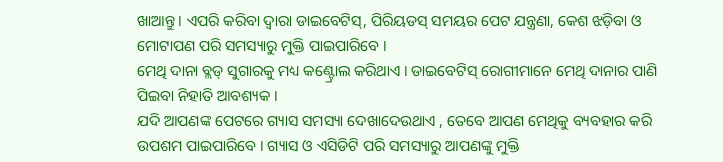ଖାଆନ୍ତୁ । ଏପରି କରିବା ଦ୍ୱାରା ଡାଇବେଟିସ୍, ପିରିୟଡସ୍ ସମୟର ପେଟ ଯନ୍ତ୍ରଣା, କେଶ ଝଡ଼ିବା ଓ ମୋଟାପଣ ପରି ସମସ୍ୟାରୁ ମୁକ୍ତି ପାଇପାରିବେ ।
ମେଥି ଦାନା ବ୍ଲଡ୍ ସୁଗାରକୁ ମଧ୍ୟ କଣ୍ଟ୍ରୋଲ କରିଥାଏ । ଡାଇବେଟିସ୍ ରୋଗୀମାନେ ମେଥି ଦାନାର ପାଣି ପିଇବା ନିହାତି ଆବଶ୍ୟକ ।
ଯଦି ଆପଣଙ୍କ ପେଟରେ ଗ୍ୟାସ ସମସ୍ୟା ଦେଖାଦେଉଥାଏ , ତେବେ ଆପଣ ମେଥିକୁ ବ୍ୟବହାର କରି ଉପଶମ ପାଇପାରିବେ । ଗ୍ୟାସ ଓ ଏସିଡିଟି ପରି ସମସ୍ୟାରୁ ଆପଣଙ୍କୁ ମୁକ୍ତି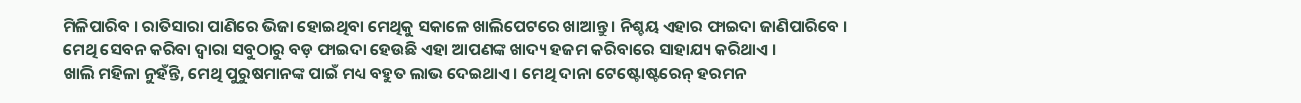ମିଳିପାରିବ । ରାତିସାରା ପାଣିରେ ଭିଜା ହୋଇଥିବା ମେଥିକୁ ସକାଳେ ଖାଲିପେଟରେ ଖାଆନ୍ତୁ । ନିଶ୍ଚୟ ଏହାର ଫାଇଦା ଜାଣିପାରିବେ ।
ମେଥି ସେବନ କରିବା ଦ୍ୱାରା ସବୁଠାରୁ ବଡ଼ ଫାଇଦା ହେଉଛି ଏହା ଆପଣଙ୍କ ଖାଦ୍ୟ ହଜମ କରିବାରେ ସାହାଯ୍ୟ କରିଥାଏ ।
ଖାଲି ମହିଳା ନୁହଁନ୍ତି, ମେଥି ପୁରୁଷମାନଙ୍କ ପାଇଁ ମଧ୍ୟ ବହୁତ ଲାଭ ଦେଇଥାଏ । ମେଥି ଦାନା ଟେଷ୍ଟୋଷ୍ଟରେନ୍ ହରମନ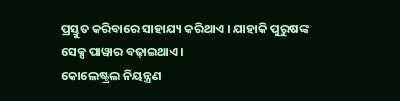ପ୍ରସ୍ତୁତ କରିବାରେ ସାହାଯ୍ୟ କରିଥାଏ । ଯାହାକି ପୁରୁଷଙ୍କ ସେକ୍ସ ପାୱାର ବଢ଼ାଇଥାଏ ।
କୋଲେଷ୍ଟ୍ରଲ ନିୟନ୍ତ୍ରଣ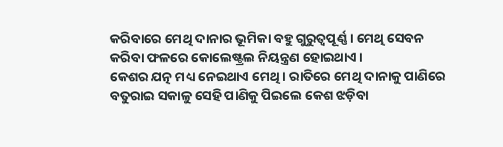କରିବାରେ ମେଥି ଦାନାର ଭୂମିକା ବହୁ ଗୁରୁତ୍ୱପୂର୍ଣ୍ଣ । ମେଥି ସେବନ କରିବା ଫଳରେ କୋଲେଷ୍ଟ୍ରଲ ନିୟନ୍ତ୍ରଣ ହୋଇଥାଏ ।
କେଶର ଯତ୍ନ ମଧ୍ୟ ନେଇଥାଏ ମେଥି । ରାତିରେ ମେଥି ଦାନାକୁ ପାଣିରେ ବତୁରାଇ ସକାଳୁ ସେହି ପାଣିକୁ ପିଇଲେ କେଶ ଝଡ଼ିବା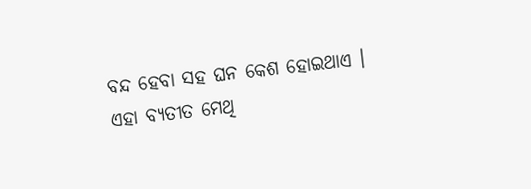ବନ୍ଦ ହେବା ସହ ଘନ କେଶ ହୋଇଥାଏ । ଏହା ବ୍ୟତୀତ ମେଥି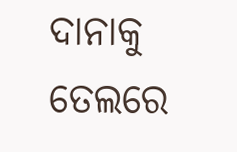ଦାନାକୁ ତେଲରେ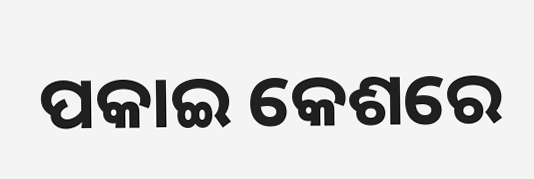ପକାଇ କେଶରେ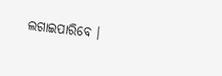ଲଗାଇପାରିବେ ।